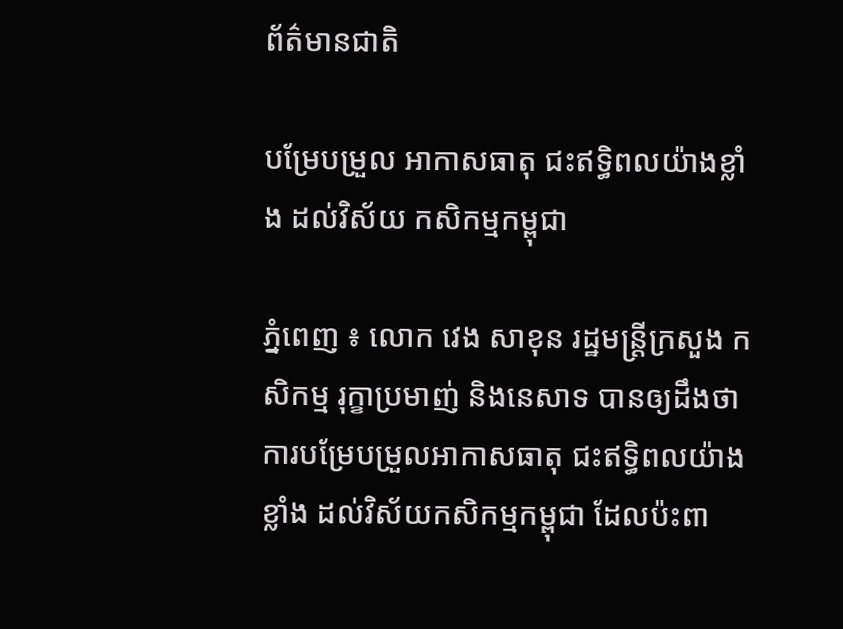ព័ត៌មានជាតិ

បម្រែបម្រួល អាកាសធាតុ ជះឥទ្ធិពលយ៉ាងខ្លាំង ដល់វិស័យ កសិកម្មកម្ពុជា

ភ្នំពេញ ៖ លោក វេង សាខុន រដ្ឋមន្ដ្រីក្រសួង កសិកម្ម រុក្ខាប្រមាញ់ និងនេសាទ បានឲ្យដឹងថា ការបម្រែបម្រួលអាកាសធាតុ ជះឥទ្ធិពលយ៉ាងខ្លាំង ដល់វិស័យកសិកម្មកម្ពុជា ដែលប៉ះពា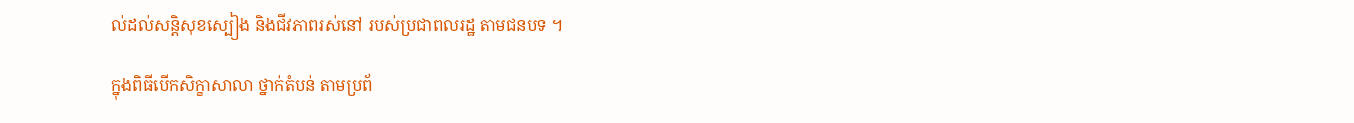ល់ដល់សន្តិសុខស្បៀង និងជីវភាពរស់នៅ របស់ប្រជាពលរដ្ឋ តាមជនបទ ។

ក្នុងពិធីបើកសិក្ខាសាលា ថ្នាក់តំបន់ តាមប្រព័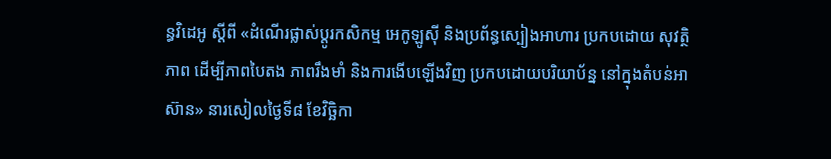ន្ធវិដេអូ ស្តីពី «ដំណើរផ្លាស់ប្តូរកសិកម្ម អេកូឡូស៊ី និងប្រព័ន្ធស្បៀងអាហារ ប្រកបដោយ សុវត្ថិភាព ដើម្បីភាពបៃតង ភាពរឹងមាំ និងការងើបឡើងវិញ ប្រកបដោយបរិយាប័ន្ន នៅក្នុងតំបន់អាស៊ាន» នារសៀលថ្ងៃទី៨ ខែវិច្ឆិកា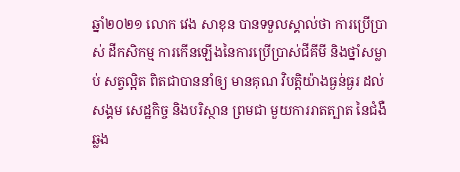ឆ្នាំ២០២១ លោក វេង សាខុន បានទទួលស្គាល់ថា ការប្រើប្រាស់ ដីកសិកម្ម ការកើនឡើងនៃការប្រើប្រាស់ជីគីមី និងថ្នាំសម្លាប់ សត្វល្អិត ពិតជាបាននាំឲ្យ មានគុណ វិបត្តិយ៉ាងធ្ងន់ធ្ងរ ដល់សង្គម សេដ្ឋកិច្ច និងបរិស្ថាន ព្រមជា មួយការរាតត្បាត នៃជំងឺឆ្លង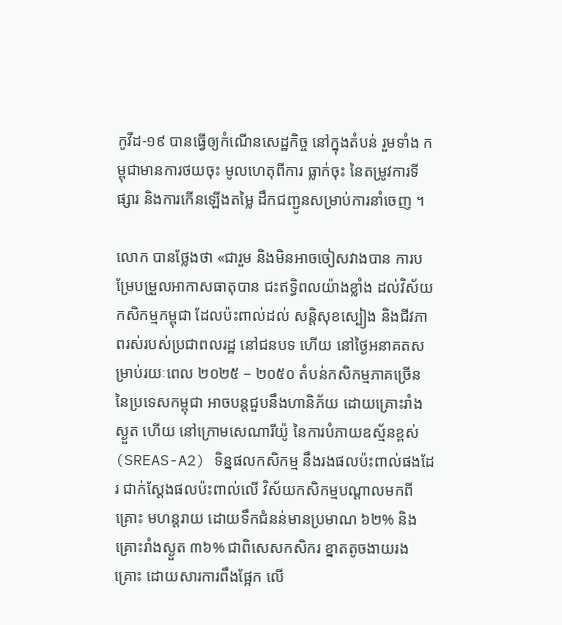កូវីដ-១៩ បានធ្វើឲ្យកំណើនសេដ្ឋកិច្ច នៅក្នុងតំបន់ រួមទាំង កម្ពុជាមានការថយចុះ មូលហេតុពីការ ធ្លាក់ចុះ នៃតម្រូវការទីផ្សារ និងការកើនឡើងតម្លៃ ដឹកជញ្ជូនសម្រាប់ការនាំចេញ ។

លោក បានថ្លែងថា «ជារួម និងមិនអាចចៀសវាងបាន ការបម្រែបម្រួលអាកាសធាតុបាន ជះឥទ្ធិពលយ៉ាងខ្លាំង ដល់វិស័យកសិកម្មកម្ពុជា ដែលប៉ះពាល់ដល់ សន្តិសុខស្បៀង និងជីវភាពរស់របស់ប្រជាពលរដ្ឋ នៅជនបទ ហើយ នៅថ្ងៃអនាគតសម្រាប់រយៈពេល ២០២៥ – ២០៥០ តំបន់កសិកម្មភាគច្រើន នៃប្រទេសកម្ពុជា អាចបន្តជួបនឹងហានិភ័យ ដោយគ្រោះរាំងស្ងួត ហើយ នៅក្រោមសេណារីយ៉ូ នៃការបំភាយឧស្ម័នខ្ពស់ (SREAS-A2) ទិន្នផលកសិកម្ម នឹងរងផលប៉ះពាល់ផងដែរ ជាក់ស្តែងផលប៉ះពាល់លើ វិស័យកសិកម្មបណ្តាលមកពីគ្រោះ មហន្តរាយ ដោយទឹកជំនន់មានប្រមាណ ៦២% និងគ្រោះរាំងស្ងួត ៣៦% ជាពិសេសកសិករ ខ្នាតតូចងាយរងគ្រោះ ដោយសារការពឹងផ្អែក លើ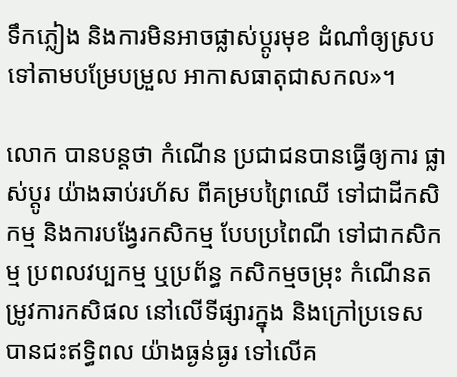ទឹកភ្លៀង និងការមិនអាចផ្លាស់ប្តូរមុខ ដំណាំឲ្យស្របទៅតាមបម្រែបម្រួល អាកាសធាតុជាសកល»។

លោក បានបន្ដថា កំណើន ប្រជាជនបានធ្វើឲ្យការ ផ្លាស់ប្តូរ យ៉ាងឆាប់រហ័ស ពីគម្របព្រៃឈើ ទៅជាដីកសិកម្ម និងការបង្វែរកសិកម្ម បែបប្រពៃណី ទៅជាកសិកម្ម ប្រពលវប្បកម្ម ឬប្រព័ន្ធ កសិកម្មចម្រុះ កំណើនតម្រូវការកសិផល នៅលើទីផ្សារក្នុង និងក្រៅប្រទេស បានជះឥទ្ធិពល យ៉ាងធ្ងន់ធ្ងរ ទៅលើគ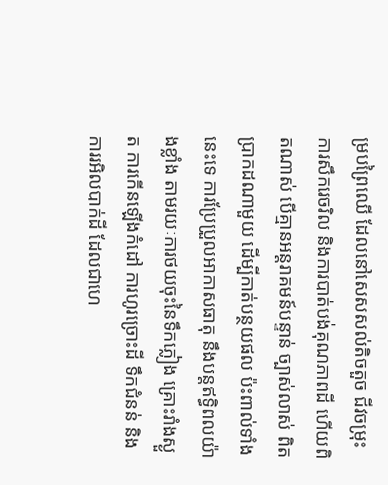ម្របព្រៃឈើ ដែលនៅសេសសល់តិចតួច ជីវចម្រុះ ការសឹករេចរិល និងការបាត់បង់គុណភាពដី ហើយពិតណាស់ បើគ្មានអន្តរាគមន៍បន្ទាន់ ច្បាស់លាស់ ពិតប្រាកដណាមួយ ដើម្បីកាត់បន្ថយផល ប៉ះពាល់ទាំងនេះទេ ការប្រែប្រួលអាកាសធាតុ នឹងបន្តឥទ្ធិពលយ៉ាងខ្លាំង តាមរយៈការថយចុះនៃទឹកភ្លៀង គ្រោះរាំងស្ងួត ការកើនឡើងកំដៅ ការហូរច្រោះដី ទឹកជំនន់ និង ការរអិលបាក់ដី ដែលជាហេ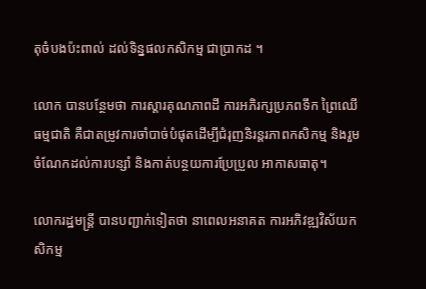តុចំបងប៉ះពាល់ ដល់ទិន្នផលកសិកម្ម ជាប្រាកដ ។

លោក បានបន្ថែមថា ការស្ដារគុណភាពដី ការអភិរក្សប្រភពទឹក ព្រៃឈើធម្មជាតិ គឺជាតម្រូវការចាំបាច់បំផុតដើម្បីជំរុញនិរន្តរភាពកសិកម្ម និងរួមចំណែកដល់ការបន្សាំ និងកាត់បន្ថយការប្រែប្រួល អាកាសធាតុ។

លោករដ្ឋមន្ដ្រី បានបញ្ជាក់ទៀតថា នាពេលអនាគត ការអភិវឌ្ឍវិស័យកសិកម្ម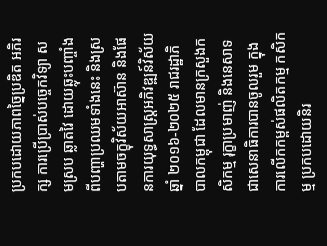ប្រកបដោយភាពច្នៃប្រឌិត អភិរក្ស ការប្រើប្រាស់បច្ចេកវិទ្យា សមស្រប ឆ្លាតវៃ ដោយឆ្លុះបញ្ចាំងពីបញ្ហាប្រឈមទាំងនេះ និងស្របតាមចក្ខុវិស័យអាស៊ាន និងផែនការយុទ្ធសាស្រ្តអភិវឌ្ឍន៍វិស័យឆ្នាំ ២០១៦-២០២៥ រាជរដ្ឋាភិបាលកម្ពុជា ដែលមានក្រសួងកសិកម្ម រុក្ខាប្រមាញ់ និងនេសាទ ជាសេនាធិការបានចូលរួម ក្នុងការលើកកម្ពស់ផលិតកម្ម កសិកម្ម ប្រកបដោយនិរ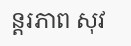ន្តរភាព សុវ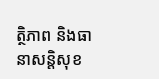ត្ថិភាព និងធានាសន្តិសុខ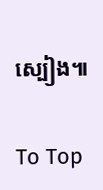ស្បៀង៕

To Top